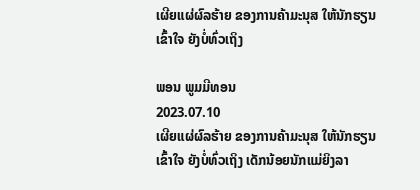ເຜີຍແຜ່ຜົລຮ້າຍ ຂອງການຄ້າມະນຸສ ໃຫ້ນັກຮຽນເຂົ້າໃຈ ຍັງບໍ່ທົ່ວເຖິງ

ພອນ ພູມມີທອນ
2023.07.10
ເຜີຍແຜ່ຜົລຮ້າຍ ຂອງການຄ້າມະນຸສ ໃຫ້ນັກຮຽນເຂົ້າໃຈ ຍັງບໍ່ທົ່ວເຖິງ ເດັກນ້ອຍນັກແມ່ຍິງລາ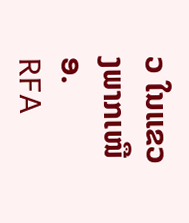ວ ໃນແຂວງພາກເໜືອ.
RFA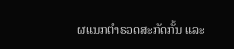ຜແນກຕຳຣວດສະກັດກັ້ນ ແລະ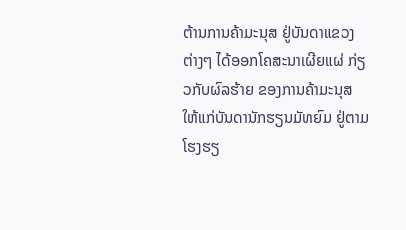ຕ້ານການຄ້າມະນຸສ ຢູ່ບັນດາແຂວງຕ່າງໆ ໄດ້ອອກໂຄສະນາເຜີຍແຜ່ ກ່ຽວກັບຜົລຮ້າຍ ຂອງການຄ້າມະນຸສ ໃຫ້ແກ່ບັນດານັກຮຽນມັທຍົມ ຢູ່ຕາມໂຮງຮຽ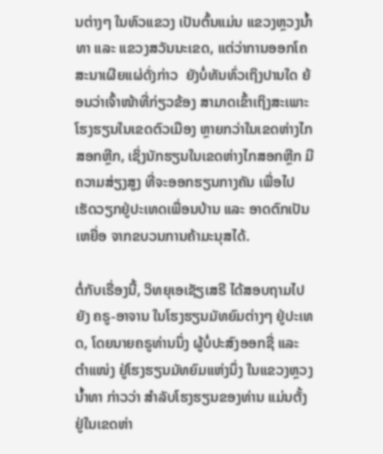ນຕ່າງໆ ໃນທົວແຂວງ ເປັນຕົ້ນແມ່ນ ແຂວງຫຼວງນ້ຳທາ ແລະ ແຂວງສວັນນະເຂດ, ແຕ່ວ່າການອອກໂຄສະນາເຜີຍແຜ່ດັ່ງກ່າວ  ຍັງບໍ່ທັນທົ່ວເຖິງປານໃດ ຍ້ອນວ່າເຈົ້າໜ້າທີ່ກ່ຽວຂ້ອງ ສາມາດເຂົ້າເຖິງສະເພາະ ໂຮງຮຽນໃນເຂດຕົວເມືອງ ຫຼາຍກວ່າໃນເຂດຫ່າງໄກສອກຫຼີກ, ເຊິ່ງນັກຮຽນໃນເຂດຫ່າງໄກສອກຫຼີກ ມີຄວາມສ່ຽງສູງ ທີ່ຈະອອກຮຽນກາງຄັນ ເພື່ອໄປເຮັດວຽກຢູ່ປະເທດເພື່ອນບ້ານ ແລະ ອາດຕົກເປັນເຫຍື່ອ ຈາກຂບວນການຄ້າມະນຸສໄດ້.

ຕໍ່ກັບເຣື່ອງນີ້, ວິທຍຸເອເຊັຽເສຣີ ໄດ້ສອບຖາມໄປຍັງ ຄຣູ-ອາຈານ ໃນໂຮງຮຽນມັທຍົມຕ່າງໆ ຢູ່ປະເທດ, ໂດຍນາຍຄຣູທ່ານນຶ່ງ ຜູ້ບໍ່ປະສົງອອກຊື່ ແລະ ຕຳແໜ່ງ ຢູ່ໂຮງຮຽນມັທຍົມແຫ່ງນຶ່ງ ໃນແຂວງຫຼວງນ້ຳທາ ກ່າວວ່າ ສຳລັບໂຮງຮຽນຂອງທ່ານ ແມ່ນຕັ້ງຢູ່ໃນເຂດຫ່າ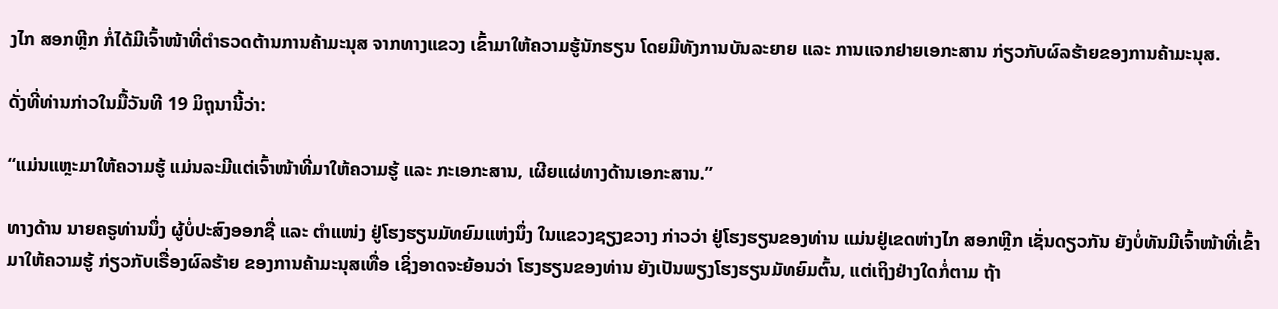ງໄກ ສອກຫຼີກ ກໍ່ໄດ້ມີເຈົ້າໜ້າທີ່ຕຳຣວດຕ້ານການຄ້າມະນຸສ ຈາກທາງແຂວງ ເຂົ້າມາໃຫ້ຄວາມຮູ້ນັກຮຽນ ໂດຍມີທັງການບັນລະຍາຍ ແລະ ການແຈກຢາຍເອກະສານ ກ່ຽວກັບຜົລຮ້າຍຂອງການຄ້າມະນຸສ.

ດັ່ງທີ່ທ່ານກ່າວໃນມື້ວັນທີ 19 ມິຖຸນານີ້ວ່າ:

“ແມ່ນແຫຼະມາໃຫ້ຄວາມຮູ້ ແມ່ນລະມີແຕ່ເຈົ້າໜ້າທີ່ມາໃຫ້ຄວາມຮູ້ ແລະ ກະເອກະສານ, ເຜີຍແຜ່ທາງດ້ານເອກະສານ.”

ທາງດ້ານ ນາຍຄຣູທ່ານນຶ່ງ ຜູ້ບໍ່ປະສົງອອກຊື່ ແລະ ຕຳແໜ່ງ ຢູ່ໂຮງຮຽນມັທຍົມແຫ່ງນຶ່ງ ໃນແຂວງຊຽງຂວາງ ກ່າວວ່າ ຢູ່ໂຮງຮຽນຂອງທ່ານ ແມ່ນຢູ່ເຂດຫ່າງໄກ ສອກຫຼີກ ເຊັ່ນດຽວກັນ ຍັງບໍ່ທັນມີເຈົ້າໜ້າທີ່ເຂົ້າມາໃຫ້ຄວາມຮູ້ ກ່ຽວກັບເຣື່ອງຜົລຮ້າຍ ຂອງການຄ້າມະນຸສເທື່ອ ເຊິ່ງອາດຈະຍ້ອນວ່າ ໂຮງຮຽນຂອງທ່ານ ຍັງເປັນພຽງໂຮງຮຽນມັທຍົມຕົ້ນ, ແຕ່ເຖິງຢ່າງໃດກໍ່ຕາມ ຖ້າ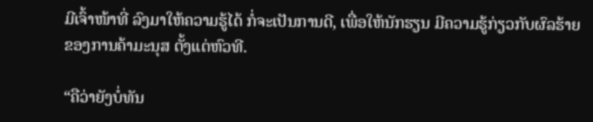ມີເຈົ້າໜ້າທີ່ ລົງມາໃຫ້ຄວາມຮູ້ໄດ້ ກໍ່ຈະເປັນການດີ, ເພື່ອໃຫ້ນັກຮຽນ ມີຄວາມຮູ້ກ່ຽວກັບຜົລຮ້າຍຂອງການຄ້າມະນຸສ ຕັ້ງແຕ່ຫົວທີ.

“ຄືວ່າຍັງບໍ່ທັນ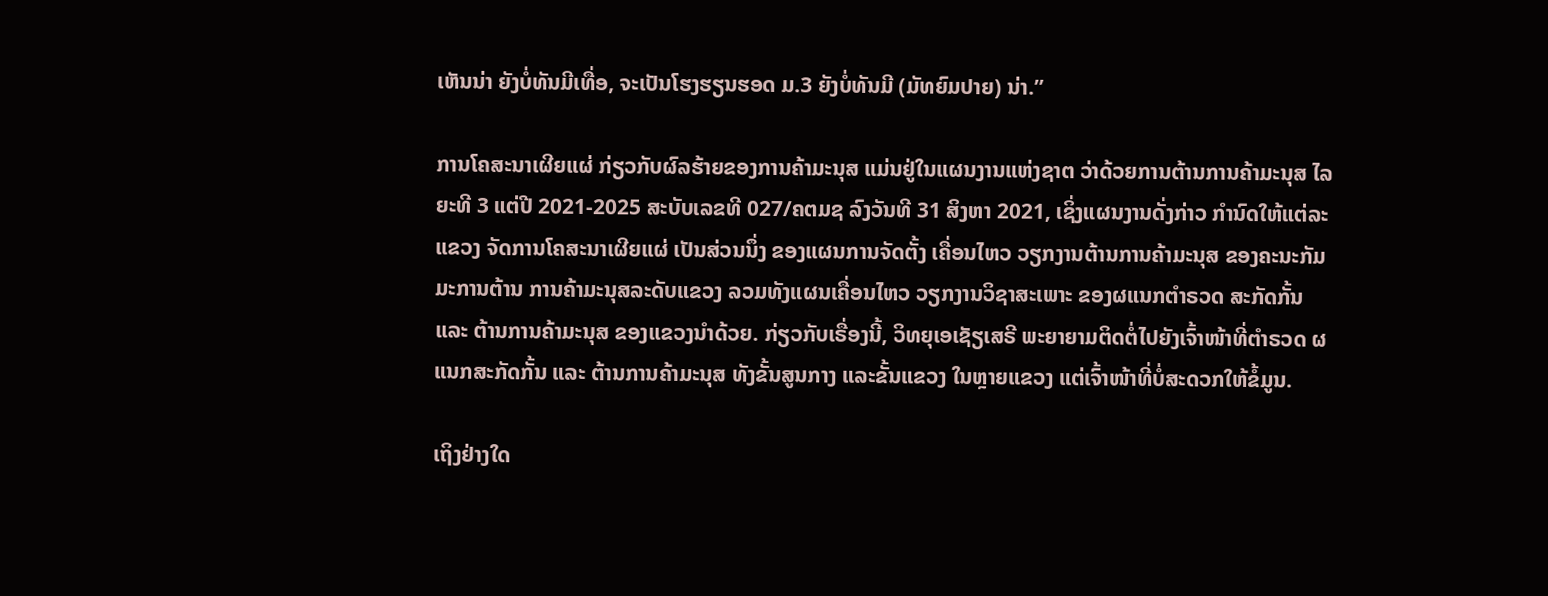ເຫັນນ່າ ຍັງບໍ່ທັນມີເທື່ອ, ຈະເປັນໂຮງຮຽນຮອດ ມ.3 ຍັງບໍ່ທັນມີ (ມັທຍົມປາຍ) ນ່າ.”

ການໂຄສະນາເຜີຍແຜ່ ກ່ຽວກັບຜົລຮ້າຍຂອງການຄ້າມະນຸສ ແມ່ນຢູ່ໃນແຜນງານແຫ່ງຊາຕ ວ່າດ້ວຍການຕ້ານການຄ້າມະນຸສ ໄລຍະທີ 3 ແຕ່ປີ 2021-2025 ສະບັບເລຂທີ 027/ຄຕມຊ ລົງວັນທີ 31 ສິງຫາ 2021, ເຊິ່ງແຜນງານດັ່ງກ່າວ ກຳນົດໃຫ້ແຕ່ລະແຂວງ ຈັດການໂຄສະນາເຜີຍແຜ່ ເປັນສ່ວນນຶ່ງ ຂອງແຜນການຈັດຕັ້ງ ເຄື່ອນໄຫວ ວຽກງານຕ້ານການຄ້າມະນຸສ ຂອງຄະນະກັມມະການຕ້ານ ການຄ້າມະນຸສລະດັບແຂວງ ລວມທັງແຜນເຄື່ອນໄຫວ ວຽກງານວິຊາສະເພາະ ຂອງຜແນກຕຳຣວດ ສະກັດກັ້ນ ແລະ ຕ້ານການຄ້າມະນຸສ ຂອງແຂວງນຳດ້ວຍ. ກ່ຽວກັບເຣື່ອງນີ້, ວິທຍຸເອເຊັຽເສຣີ ພະຍາຍາມຕິດຕໍ່ໄປຍັງເຈົ້າໜ້າທີ່ຕຳຣວດ ຜແນກສະກັດກັ້ນ ແລະ ຕ້ານການຄ້າມະນຸສ ທັງຂັ້ນສູນກາງ ແລະຂັ້ນແຂວງ ໃນຫຼາຍແຂວງ ແຕ່ເຈົ້າໜ້າທີ່ບໍ່ສະດວກໃຫ້ຂໍ້ມູນ.

ເຖິງຢ່າງໃດ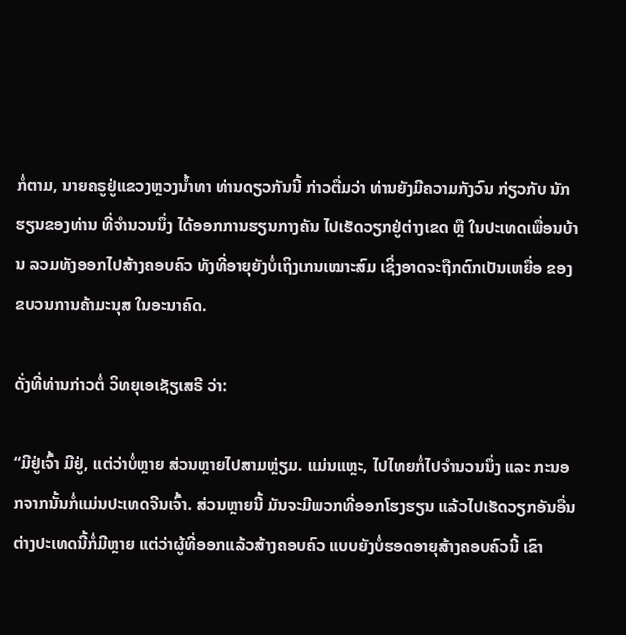ກໍ່ຕາມ, ນາຍຄຣູຢູ່ແຂວງຫຼວງນ້ຳທາ ທ່ານດຽວກັນນີ້ ກ່າວຕື່ມວ່າ ທ່ານຍັງມີຄວາມກັງວົນ ກ່ຽວກັບ ນັກຮຽນຂອງທ່ານ ທີ່ຈຳນວນນຶ່ງ ໄດ້ອອກການຮຽນກາງຄັນ ໄປເຮັດວຽກຢູ່ຕ່າງເຂດ ຫຼື ໃນປະເທດເພື່ອນບ້ານ ລວມທັງອອກໄປສ້າງຄອບຄົວ ທັງທີ່ອາຍຸຍັງບໍ່ເຖິງເກນເໝາະສົມ ເຊິ່ງອາດຈະຖືກຕົກເປັນເຫຍື່ອ ຂອງຂບວນການຄ້າມະນຸສ ໃນອະນາຄົດ.

ດັ່ງທີ່ທ່ານກ່າວຕໍ່ ວິທຍຸເອເຊັຽເສຣີ ວ່າ:

“ມີຢູ່ເຈົ້າ ມີຢູ່, ແຕ່ວ່າບໍ່ຫຼາຍ ສ່ວນຫຼາຍໄປສາມຫຼ່ຽມ. ແມ່ນແຫຼະ, ໄປໄທຍກໍ່ໄປຈຳນວນນຶ່ງ ແລະ ກະນອກຈາກນັ້ນກໍ່ແມ່ນປະເທດຈີນເຈົ້າ. ສ່ວນຫຼາຍນີ້ ມັນຈະມີພວກທີ່ອອກໂຮງຮຽນ ແລ້ວໄປເຮັດວຽກອັນອື່ນ ຕ່າງປະເທດນີ້ກໍ່ມີຫຼາຍ ແຕ່ວ່າຜູ້ທີ່ອອກແລ້ວສ້າງຄອບຄົວ ແບບຍັງບໍ່ຮອດອາຍຸສ້າງຄອບຄົວນີ້ ເຂົາ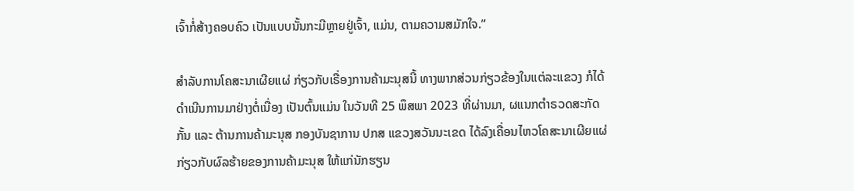ເຈົ້າກໍ່ສ້າງຄອບຄົວ ເປັນແບບນັ້ນກະມີຫຼາຍຢູ່ເຈົ້າ, ແມ່ນ, ຕາມຄວາມສມັກໃຈ.”

ສຳລັບການໂຄສະນາເຜີຍແຜ່ ກ່ຽວກັບເຣື່ອງການຄ້າມະນຸສນີ້ ທາງພາກສ່ວນກ່ຽວຂ້ອງໃນແຕ່ລະແຂວງ ກໍໄດ້ ດຳເນີນການມາຢ່າງຕໍ່ເນື່ອງ ເປັນຕົ້ນແມ່ນ ໃນວັນທີ 25 ພຶສພາ 2023 ທີ່ຜ່ານມາ, ຜແນກຕຳຣວດສະກັດກັ້ນ ແລະ ຕ້ານການຄ້າມະນຸສ ກອງບັນຊາການ ປກສ ແຂວງສວັນນະເຂດ ໄດ້ລົງເຄື່ອນໄຫວໂຄສະນາເຜີຍແຜ່ ກ່ຽວກັບຜົລຮ້າຍຂອງການຄ້າມະນຸສ ໃຫ້ແກ່ນັກຮຽນ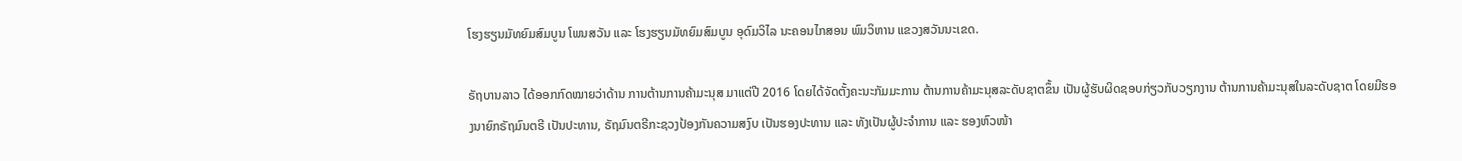ໂຮງຮຽນມັທຍົມສົມບູນ ໂພນສວັນ ແລະ ໂຮງຮຽນມັທຍົມສົມບູນ ອຸດົມວິໄລ ນະຄອນໄກສອນ ພົມວິຫານ ແຂວງສວັນນະເຂດ.

ຣັຖບານລາວ ໄດ້ອອກກົດໝາຍວ່າດ້ານ ການຕ້ານການຄ້າມະນຸສ ມາແຕ່ປີ 2016 ໂດຍໄດ້ຈັດຕັ້ງຄະນະກັມມະການ ຕ້ານການຄ້າມະນຸສລະດັບຊາຕຂຶ້ນ ເປັນຜູ້ຮັບຜິດຊອບກ່ຽວກັບວຽກງານ ຕ້ານການຄ້າມະນຸສໃນລະດັບຊາຕ ໂດຍມີຮອງນາຍົກຣັຖມົນຕຣີ ເປັນປະທານ, ຣັຖມົນຕຣີກະຊວງປ້ອງກັນຄວາມສງົບ ເປັນຮອງປະທານ ແລະ ທັງເປັນຜູ້ປະຈຳການ ແລະ ຮອງຫົວໜ້າ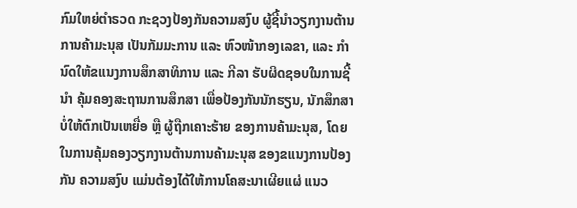ກົມໃຫຍ່ຕຳຣວດ ກະຊວງປ້ອງກັນຄວາມສງົບ ຜູ້ຊີ້ນຳວຽກງານຕ້ານການຄ້າມະນຸສ ເປັນກັມມະການ ແລະ ຫົວໜ້າກອງເລຂາ, ແລະ ກຳນົດໃຫ້ຂແນງການສຶກສາທິການ ແລະ ກີລາ ຮັບຜິດຊອບໃນການຊີ້ນຳ ຄຸ້ມຄອງສະຖານການສຶກສາ ເພື່ອປ້ອງກັນນັກຮຽນ, ນັກສຶກສາ ບໍ່ໃຫ້ຕົກເປັນເຫຍື່ອ ຫຼື ຜູ້ຖືກເຄາະຮ້າຍ ຂອງການຄ້າມະນຸສ, ໂດຍໃນການຄຸ້ມຄອງວຽກງານຕ້ານການຄ້າມະນຸສ ຂອງຂແນງການປ້ອງກັນ ຄວາມສງົບ ແມ່ນຕ້ອງໄດ້ໃຫ້ການໂຄສະນາເຜີຍແຜ່ ແນວ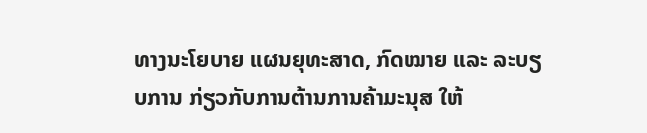ທາງນະໂຍບາຍ ແຜນຍຸທະສາດ, ກົດໝາຍ ແລະ ລະບຽບການ ກ່ຽວກັບການຕ້ານການຄ້າມະນຸສ ໃຫ້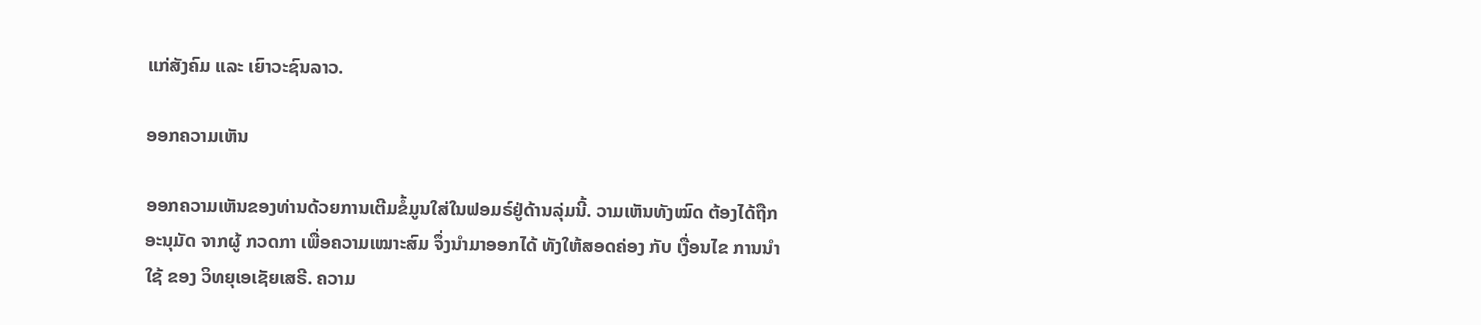ແກ່ສັງຄົມ ແລະ ເຍົາວະຊົນລາວ.

ອອກຄວາມເຫັນ

ອອກຄວາມເຫັນຂອງທ່ານດ້ວຍການເຕີມຂໍ້ມູນໃສ່ໃນຟອມຣ໌ຢູ່ດ້ານລຸ່ມນີ້. ວາມເຫັນທັງໝົດ ຕ້ອງໄດ້ຖືກ ອະນຸມັດ ຈາກຜູ້ ກວດກາ ເພື່ອຄວາມເໝາະສົມ ຈຶ່ງນໍາມາອອກໄດ້ ທັງໃຫ້ສອດຄ່ອງ ກັບ ເງື່ອນໄຂ ການນຳໃຊ້ ຂອງ ວິທຍຸເອເຊັຍເສຣີ. ຄວາມ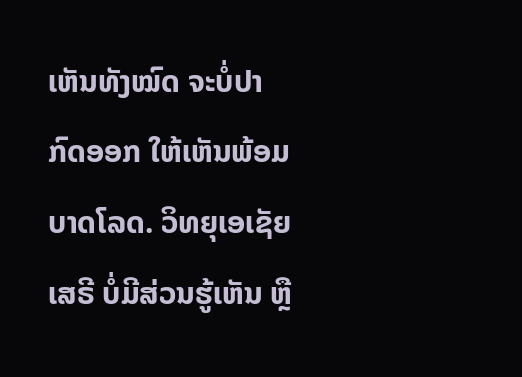ເຫັນທັງໝົດ ຈະບໍ່ປາກົດອອກ ໃຫ້ເຫັນພ້ອມບາດໂລດ. ວິທຍຸເອເຊັຍເສຣີ ບໍ່ມີສ່ວນຮູ້ເຫັນ ຫຼື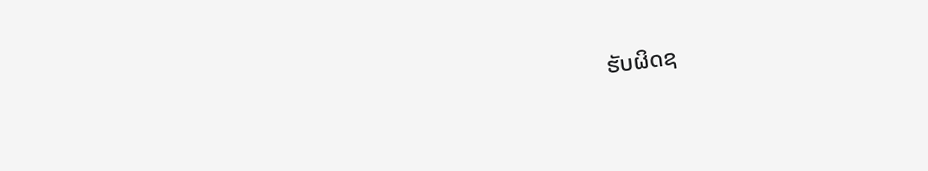ຮັບຜິດຊ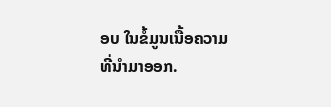ອບ ໃນຂໍ້ມູນເນື້ອຄວາມ ທີ່ນໍາມາອອກ.